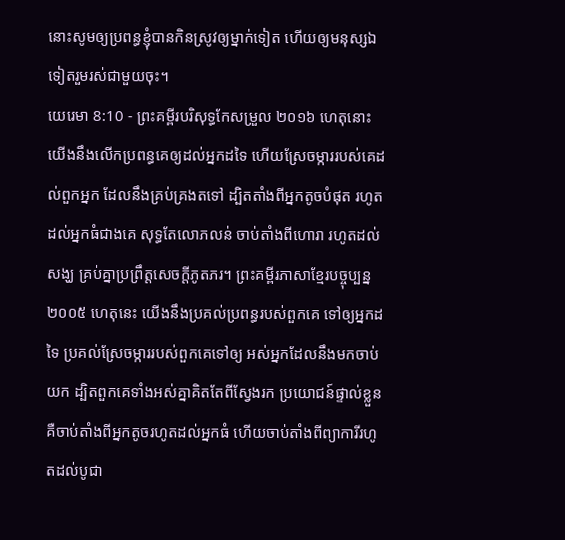នោះសូមឲ្យប្រពន្ធខ្ញុំបានកិនស្រូវឲ្យម្នាក់ទៀត ហើយឲ្យមនុស្សឯទៀតរួមរស់ជាមួយចុះ។
យេរេមា 8:10 - ព្រះគម្ពីរបរិសុទ្ធកែសម្រួល ២០១៦ ហេតុនោះ យើងនឹងលើកប្រពន្ធគេឲ្យដល់អ្នកដទៃ ហើយស្រែចម្ការរបស់គេដល់ពួកអ្នក ដែលនឹងគ្រប់គ្រងតទៅ ដ្បិតតាំងពីអ្នកតូចបំផុត រហូតដល់អ្នកធំជាងគេ សុទ្ធតែលោភលន់ ចាប់តាំងពីហោរា រហូតដល់សង្ឃ គ្រប់គ្នាប្រព្រឹត្តសេចក្ដីភូតភរ។ ព្រះគម្ពីរភាសាខ្មែរបច្ចុប្បន្ន ២០០៥ ហេតុនេះ យើងនឹងប្រគល់ប្រពន្ធរបស់ពួកគេ ទៅឲ្យអ្នកដទៃ ប្រគល់ស្រែចម្ការរបស់ពួកគេទៅឲ្យ អស់អ្នកដែលនឹងមកចាប់យក ដ្បិតពួកគេទាំងអស់គ្នាគិតតែពីស្វែងរក ប្រយោជន៍ផ្ទាល់ខ្លួន គឺចាប់តាំងពីអ្នកតូចរហូតដល់អ្នកធំ ហើយចាប់តាំងពីព្យាការីរហូតដល់បូជា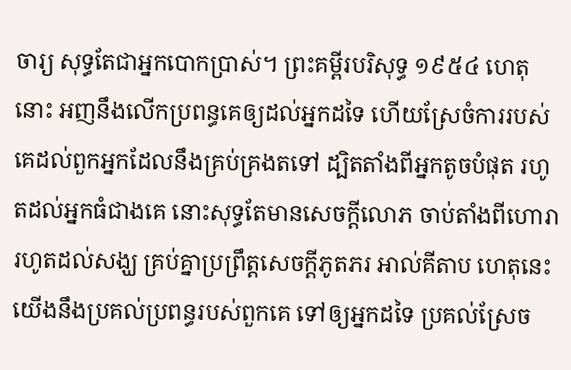ចារ្យ សុទ្ធតែជាអ្នកបោកប្រាស់។ ព្រះគម្ពីរបរិសុទ្ធ ១៩៥៤ ហេតុនោះ អញនឹងលើកប្រពន្ធគេឲ្យដល់អ្នកដទៃ ហើយស្រែចំការរបស់គេដល់ពួកអ្នកដែលនឹងគ្រប់គ្រងតទៅ ដ្បិតតាំងពីអ្នកតូចបំផុត រហូតដល់អ្នកធំជាងគេ នោះសុទ្ធតែមានសេចក្ដីលោភ ចាប់តាំងពីហោរា រហូតដល់សង្ឃ គ្រប់គ្នាប្រព្រឹត្តសេចក្ដីភូតភរ អាល់គីតាប ហេតុនេះ យើងនឹងប្រគល់ប្រពន្ធរបស់ពួកគេ ទៅឲ្យអ្នកដទៃ ប្រគល់ស្រែច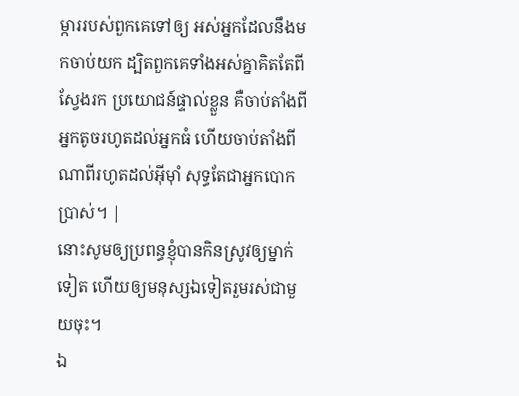ម្ការរបស់ពួកគេទៅឲ្យ អស់អ្នកដែលនឹងមកចាប់យក ដ្បិតពួកគេទាំងអស់គ្នាគិតតែពីស្វែងរក ប្រយោជន៍ផ្ទាល់ខ្លួន គឺចាប់តាំងពីអ្នកតូចរហូតដល់អ្នកធំ ហើយចាប់តាំងពីណាពីរហូតដល់អ៊ីមុាំ សុទ្ធតែជាអ្នកបោកប្រាស់។ |
នោះសូមឲ្យប្រពន្ធខ្ញុំបានកិនស្រូវឲ្យម្នាក់ទៀត ហើយឲ្យមនុស្សឯទៀតរួមរស់ជាមួយចុះ។
ឯ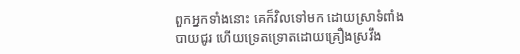ពួកអ្នកទាំងនោះ គេក៏វិលទៅមក ដោយស្រាទំពាំងបាយជូរ ហើយទ្រេតទ្រោតដោយគ្រឿងស្រវឹង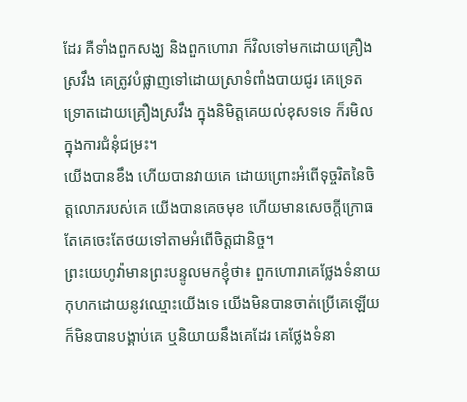ដែរ គឺទាំងពួកសង្ឃ និងពួកហោរា ក៏វិលទៅមកដោយគ្រឿងស្រវឹង គេត្រូវបំផ្លាញទៅដោយស្រាទំពាំងបាយជូរ គេទ្រេតទ្រោតដោយគ្រឿងស្រវឹង ក្នុងនិមិត្តគេយល់ខុសទទេ ក៏រមិលក្នុងការជំនុំជម្រះ។
យើងបានខឹង ហើយបានវាយគេ ដោយព្រោះអំពើទុច្ចរិតនៃចិត្តលោភរបស់គេ យើងបានគេចមុខ ហើយមានសេចក្ដីក្រោធ តែគេចេះតែថយទៅតាមអំពើចិត្តជានិច្ច។
ព្រះយេហូវ៉ាមានព្រះបន្ទូលមកខ្ញុំថា៖ ពួកហោរាគេថ្លែងទំនាយកុហកដោយនូវឈ្មោះយើងទេ យើងមិនបានចាត់ប្រើគេឡើយ ក៏មិនបានបង្គាប់គេ ឬនិយាយនឹងគេដែរ គេថ្លែងទំនា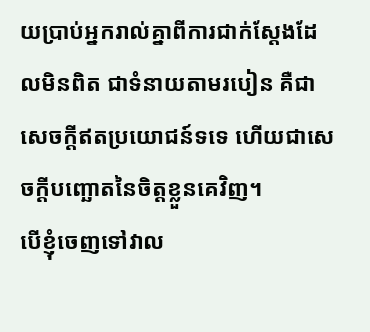យប្រាប់អ្នករាល់គ្នាពីការជាក់ស្តែងដែលមិនពិត ជាទំនាយតាមរបៀន គឺជាសេចក្ដីឥតប្រយោជន៍ទទេ ហើយជាសេចក្ដីបញ្ឆោតនៃចិត្តខ្លួនគេវិញ។
បើខ្ញុំចេញទៅវាល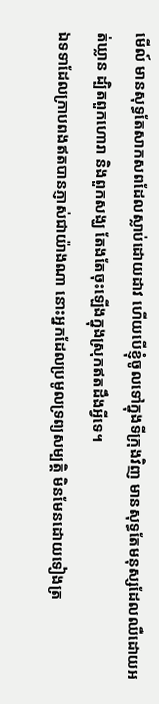មើល៍ មានសុទ្ធតែសាកសពដែលស្លាប់ដោយដាវ ហើយបើខ្ញុំចូលទៅក្នុងទីក្រុងវិញ មានសុទ្ធតែមនុស្សដែលឈឺដោយអត់ឃ្លាន ដ្បិតពួកហោរា និងពួកសង្ឃ តែងតែចុះឡើងក្នុងស្រុកឥតដឹងអ្វីទេ។
ឯទទាដែលក្រាបពងឥតបានភ្ញាស់ជាយ៉ាងណា នោះអ្នកដែលប្រមូលទ្រព្យសម្បត្តិ មិនមែនដោយទៀងត្រ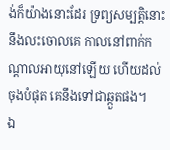ង់ក៏យ៉ាងនោះដែរ ទ្រព្យសម្បត្តិនោះនឹងលះចោលគេ កាលនៅពាក់កណ្ដាលអាយុនៅឡើយ ហើយដល់ចុងបំផុត គេនឹងទៅជាឆ្កួតផង។
ឯ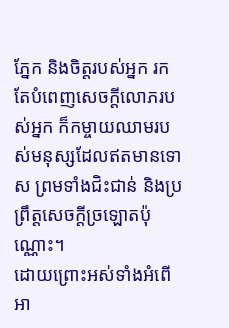ភ្នែក និងចិត្តរបស់អ្នក រកតែបំពេញសេចក្ដីលោភរបស់អ្នក ក៏កម្ចាយឈាមរបស់មនុស្សដែលឥតមានទោស ព្រមទាំងជិះជាន់ និងប្រព្រឹត្តសេចក្ដីច្រឡោតប៉ុណ្ណោះ។
ដោយព្រោះអស់ទាំងអំពើអា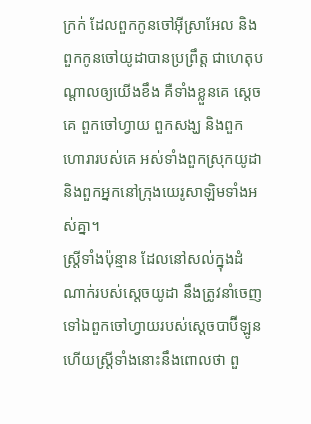ក្រក់ ដែលពួកកូនចៅអ៊ីស្រាអែល និងពួកកូនចៅយូដាបានប្រព្រឹត្ត ជាហេតុបណ្ដាលឲ្យយើងខឹង គឺទាំងខ្លួនគេ ស្តេចគេ ពួកចៅហ្វាយ ពួកសង្ឃ និងពួកហោរារបស់គេ អស់ទាំងពួកស្រុកយូដា និងពួកអ្នកនៅក្រុងយេរូសាឡិមទាំងអស់គ្នា។
ស្ត្រីទាំងប៉ុន្មាន ដែលនៅសល់ក្នុងដំណាក់របស់ស្តេចយូដា នឹងត្រូវនាំចេញទៅឯពួកចៅហ្វាយរបស់ស្តេចបាប៊ីឡូន ហើយស្ត្រីទាំងនោះនឹងពោលថា ពួ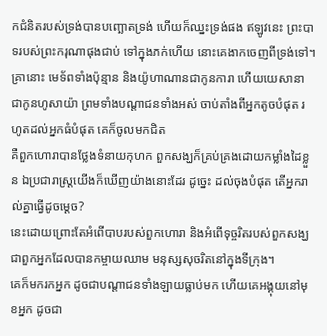កជំនិតរបស់ទ្រង់បានបញ្ឆោតទ្រង់ ហើយក៏ឈ្នះទ្រង់ផង ឥឡូវនេះ ព្រះបាទរបស់ព្រះករុណាផុងជាប់ ទៅក្នុងភក់ហើយ នោះគេងាកចេញពីទ្រង់ទៅ។
គ្រានោះ មេទ័ពទាំងប៉ុន្មាន និងយ៉ូហាណានជាកូនការា ហើយយេសានា ជាកូនហូសាយ៉ា ព្រមទាំងបណ្ដាជនទាំងអស់ ចាប់តាំងពីអ្នកតូចបំផុត រហូតដល់អ្នកធំបំផុត គេក៏ចូលមកជិត
គឺពួកហោរាបានថ្លែងទំនាយកុហក ពួកសង្ឃក៏គ្រប់គ្រងដោយកម្លាំងដៃខ្លួន ឯប្រជារាស្ត្រយើងក៏ឃើញយ៉ាងនោះដែរ ដូច្នេះ ដល់ចុងបំផុត តើអ្នករាល់គ្នាធ្វើដូចម្តេច?
នេះដោយព្រោះតែអំពើបាបរបស់ពួកហោរា និងអំពើទុច្ចរិតរបស់ពួកសង្ឃ ជាពួកអ្នកដែលបានកម្ចាយឈាម មនុស្សសុចរិតនៅក្នុងទីក្រុង។
គេក៏មករកអ្នក ដូចជាបណ្ដាជនទាំងឡាយធ្លាប់មក ហើយគេអង្គុយនៅមុខអ្នក ដូចជា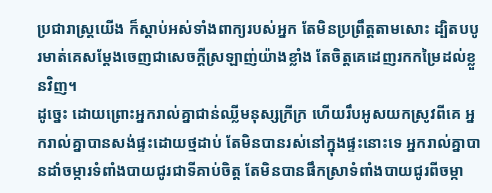ប្រជារាស្ត្រយើង ក៏ស្តាប់អស់ទាំងពាក្យរបស់អ្នក តែមិនប្រព្រឹត្តតាមសោះ ដ្បិតបបូរមាត់គេសម្ដែងចេញជាសេចក្ដីស្រឡាញ់យ៉ាងខ្លាំង តែចិត្តគេដេញរកកម្រៃដល់ខ្លួនវិញ។
ដូច្នេះ ដោយព្រោះអ្នករាល់គ្នាជាន់ឈ្លីមនុស្សក្រីក្រ ហើយរឹបអូសយកស្រូវពីគេ អ្នករាល់គ្នាបានសង់ផ្ទះដោយថ្មដាប់ តែមិនបានរស់នៅក្នុងផ្ទះនោះទេ អ្នករាល់គ្នាបានដាំចម្ការទំពាំងបាយជូរជាទីគាប់ចិត្ត តែមិនបានផឹកស្រាទំពាំងបាយជូរពីចម្កា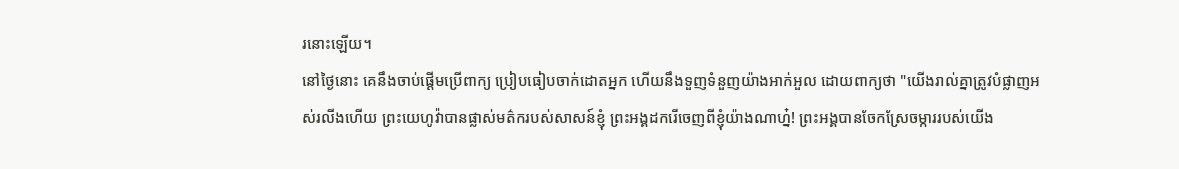រនោះឡើយ។
នៅថ្ងៃនោះ គេនឹងចាប់ផ្ដើមប្រើពាក្យ ប្រៀបធៀបចាក់ដោតអ្នក ហើយនឹងទួញទំនួញយ៉ាងអាក់អួល ដោយពាក្យថា "យើងរាល់គ្នាត្រូវបំផ្លាញអស់រលីងហើយ ព្រះយេហូវ៉ាបានផ្លាស់មត៌ករបស់សាសន៍ខ្ញុំ ព្រះអង្គដករើចេញពីខ្ញុំយ៉ាងណាហ្ន៎! ព្រះអង្គបានចែកស្រែចម្ការរបស់យើង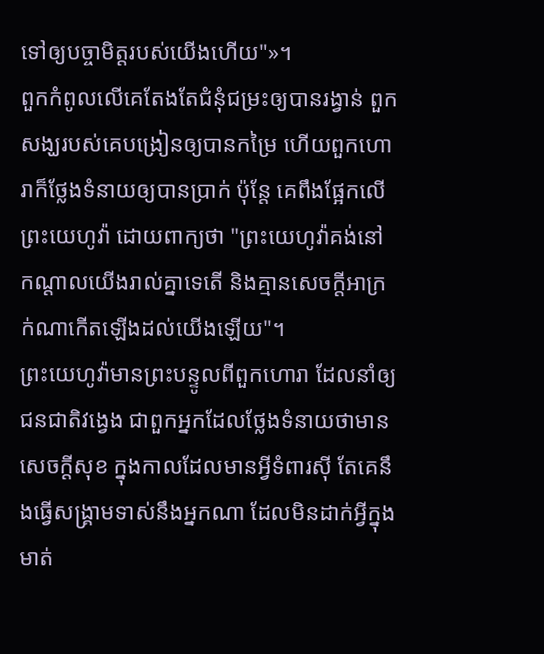ទៅឲ្យបច្ចាមិត្តរបស់យើងហើយ"»។
ពួកកំពូលលើគេតែងតែជំនុំជម្រះឲ្យបានរង្វាន់ ពួកសង្ឃរបស់គេបង្រៀនឲ្យបានកម្រៃ ហើយពួកហោរាក៏ថ្លែងទំនាយឲ្យបានប្រាក់ ប៉ុន្តែ គេពឹងផ្អែកលើព្រះយេហូវ៉ា ដោយពាក្យថា "ព្រះយេហូវ៉ាគង់នៅកណ្ដាលយើងរាល់គ្នាទេតើ និងគ្មានសេចក្ដីអាក្រក់ណាកើតឡើងដល់យើងឡើយ"។
ព្រះយេហូវ៉ាមានព្រះបន្ទូលពីពួកហោរា ដែលនាំឲ្យជនជាតិវង្វេង ជាពួកអ្នកដែលថ្លែងទំនាយថាមានសេចក្ដីសុខ ក្នុងកាលដែលមានអ្វីទំពារស៊ី តែគេនឹងធ្វើសង្គ្រាមទាស់នឹងអ្នកណា ដែលមិនដាក់អ្វីក្នុងមាត់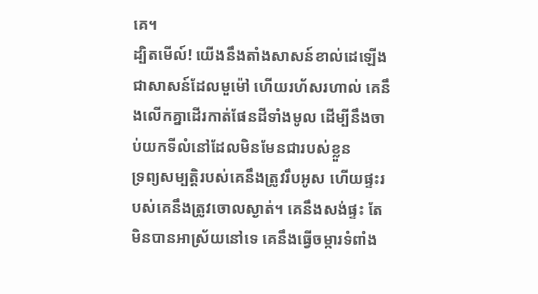គេ។
ដ្បិតមើល៍! យើងនឹងតាំងសាសន៍ខាល់ដេឡើង ជាសាសន៍ដែលមួម៉ៅ ហើយរហ័សរហាល់ គេនឹងលើកគ្នាដើរកាត់ផែនដីទាំងមូល ដើម្បីនឹងចាប់យកទីលំនៅដែលមិនមែនជារបស់ខ្លួន
ទ្រព្យសម្បត្តិរបស់គេនឹងត្រូវរឹបអូស ហើយផ្ទះរបស់គេនឹងត្រូវចោលស្ងាត់។ គេនឹងសង់ផ្ទះ តែមិនបានអាស្រ័យនៅទេ គេនឹងធ្វើចម្ការទំពាំង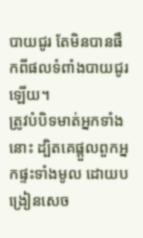បាយជូរ តែមិនបានផឹកពីផលទំពាំងបាយជូរឡើយ។
ត្រូវបំបិទមាត់អ្នកទាំងនោះ ដ្បិតគេផ្តួលពួកអ្នកផ្ទះទាំងមូល ដោយបង្រៀនសេច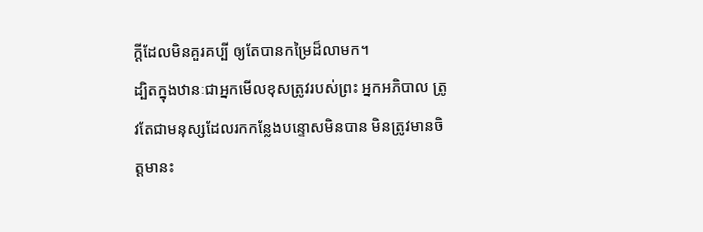ក្ដីដែលមិនគួរគប្បី ឲ្យតែបានកម្រៃដ៏លាមក។
ដ្បិតក្នុងឋានៈជាអ្នកមើលខុសត្រូវរបស់ព្រះ អ្នកអភិបាល ត្រូវតែជាមនុស្សដែលរកកន្លែងបន្ទោសមិនបាន មិនត្រូវមានចិត្តមានះ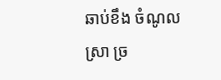ឆាប់ខឹង ចំណូលស្រា ច្រ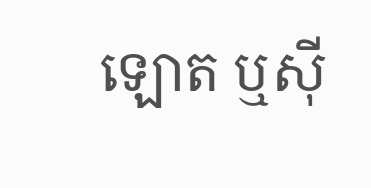ឡោត ឬស៊ី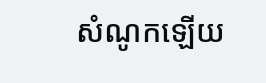សំណូកឡើយ